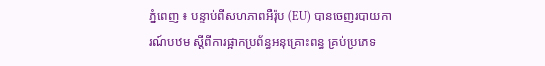ភ្នំពេញ ៖ បន្ទាប់ពីសហភាពអឺរ៉ុប (EU) បានចេញរបាយការណ៍បឋម ស្តីពីការផ្អាកប្រព័ន្ធអនុគ្រោះពន្ធ គ្រប់ប្រភេទ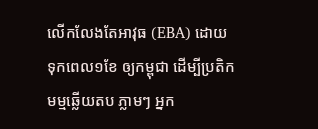លើកលែងតែអាវុធ (EBA) ដោយទុកពេល១ខែ ឲ្យកម្ពុជា ដើម្បីប្រតិកមម្មឆ្លើយតប ភ្លាមៗ អ្នក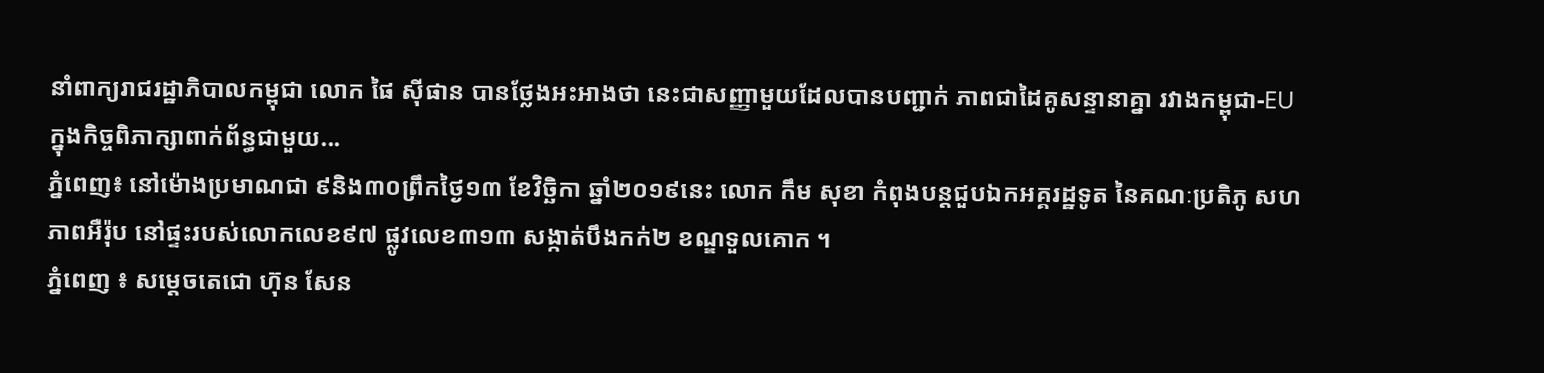នាំពាក្យរាជរដ្ឋាភិបាលកម្ពុជា លោក ផៃ ស៊ីផាន បានថ្លែងអះអាងថា នេះជាសញ្ញាមួយដែលបានបញ្ជាក់ ភាពជាដៃគូសន្ទានាគ្នា រវាងកម្ពុជា-EU ក្នុងកិច្ចពិភាក្សាពាក់ព័ន្ធជាមួយ...
ភ្នំពេញ៖ នៅម៉ោងប្រមាណជា ៩និង៣០ព្រឹកថ្ងៃ១៣ ខែវិច្ឆិកា ឆ្នាំ២០១៩នេះ លោក កឹម សុខា កំពុងបន្តជួបឯកអគ្គរដ្ឋទូត នៃគណៈប្រតិភូ សហភាពអឺរ៉ុប នៅផ្ទះរបស់លោកលេខ៩៧ ផ្លូវលេខ៣១៣ សង្កាត់បឹងកក់២ ខណ្ឌទួលគោក ។
ភ្នំពេញ ៖ សម្តេចតេជោ ហ៊ុន សែន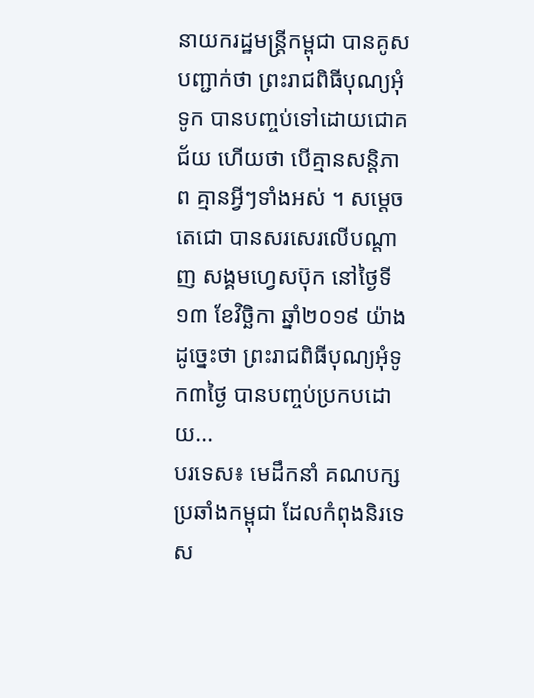នាយករដ្ឋមន្ត្រីកម្ពុជា បានគូសបញ្ជាក់ថា ព្រះរាជពិធីបុណ្យអុំទូក បានបញ្ចប់ទៅដោយជោគជ័យ ហើយថា បើគ្មានសន្តិភាព គ្មានអ្វីៗទាំងអស់ ។ សម្តេចតេជោ បានសរសេរលើបណ្តាញ សង្គមហ្វេសប៊ុក នៅថ្ងៃទី១៣ ខែវិច្ឆិកា ឆ្នាំ២០១៩ យ៉ាងដូច្នេះថា ព្រះរាជពិធីបុណ្យអុំទូក៣ថ្ងៃ បានបញ្ចប់ប្រកបដោយ...
បរទេស៖ មេដឹកនាំ គណបក្សប្រឆាំងកម្ពុជា ដែលកំពុងនិរទេស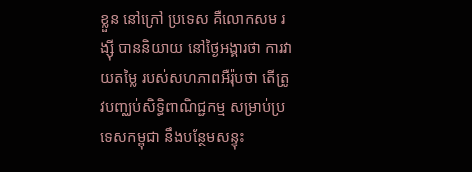ខ្លួន នៅក្រៅ ប្រទេស គឺលោកសម រង្ស៊ី បាននិយាយ នៅថ្ងៃអង្គារថា ការវាយតម្លៃ របស់សហភាពអឺរ៉ុបថា តើត្រូវបញ្ឈប់សិទ្ធិពាណិជ្ជកម្ម សម្រាប់ប្រទេសកម្ពុជា នឹងបន្ថែមសន្ទុះ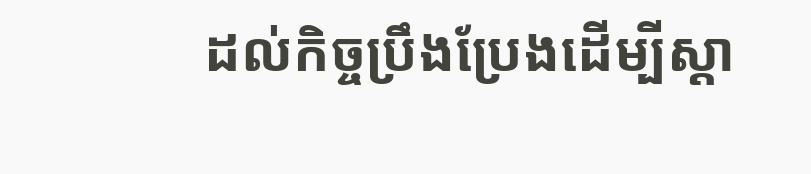ដល់កិច្ចប្រឹងប្រែងដើម្បីស្តា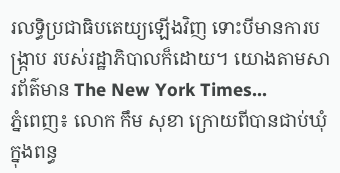រលទ្ធិប្រជាធិបតេយ្យឡើងវិញ ទោះបីមានការបង្ក្រាប របស់រដ្ឋាភិបាលក៏ដោយ។ យោងតាមសារព័ត៌មាន The New York Times...
ភ្នំពេញ៖ លោក កឹម សុខា ក្រោយពីបានជាប់ឃុំក្នុងពន្ធ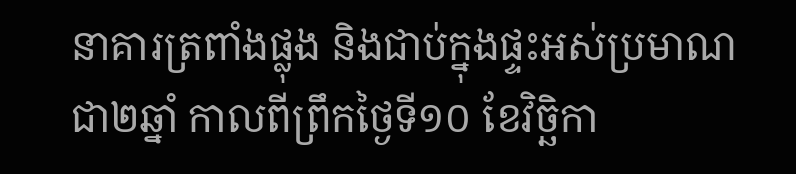នាគារត្រពាំងផ្លុង និងជាប់ក្នុងផ្ទះអស់ប្រមាណជា២ឆ្នាំ កាលពីព្រឹកថ្ងៃទី១០ ខែវិច្ឆិកា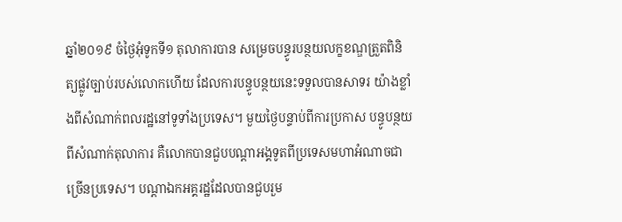ឆ្នាំ២០១៩ ចំថ្ងៃអុំទូកទី១ តុលាការបាន សម្រេចបន្ធូរបន្ថយលក្ខខណ្ឌត្រួតពិនិត្យផ្លូវច្បាប់របស់លោកហើយ ដែលការបន្ធូបន្ថយនេះទទួលបានសាទរ យ៉ាងខ្លាំងពីសំណាក់ពលរដ្ឋនៅទូទាំងប្រទេស។ មួយថ្ងៃបន្ទាប់ពីការប្រកាស បន្ធូបន្ថយពីសំណាក់តុលាការ គឺលោកបានជួបបណ្តាអង្គទូតពីប្រទេសមហាអំណាចជាច្រើនប្រទេស។ បណ្តាឯកអគ្គរដ្ឋដែលបានជួបរួម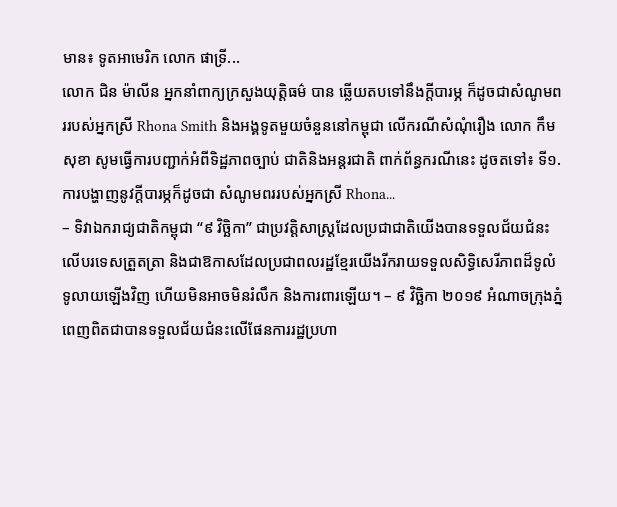មាន៖ ទូតអាមេរិក លោក ផាទ្រី...
លោក ជិន ម៉ាលីន អ្នកនាំពាក្យក្រសួងយុត្តិធម៌ បាន ឆ្លើយតបទៅនឹងក្តីបារម្ភ ក៏ដូចជាសំណូមពររបស់អ្នកស្រី Rhona Smith និងអង្គទូតមួយចំនួននៅកម្ពុជា លើករណីសំណុំរឿង លោក កឹម សុខា សូមធ្វើការបញ្ជាក់អំពីទិដ្ឋភាពច្បាប់ ជាតិនិងអន្តរជាតិ ពាក់ព័ន្ធករណីនេះ ដូចតទៅ៖ ទី១. ការបង្ហាញនូវក្តីបារម្ភក៏ដូចជា សំណូមពររបស់អ្នកស្រី Rhona...
– ទិវាឯករាជ្យជាតិកម្ពុជា “៩ វិច្ឆិកា” ជាប្រវត្តិសាស្ត្រដែលប្រជាជាតិយើងបានទទួលជ័យជំនះលើបរទេសត្រួតត្រា និងជាឱកាសដែលប្រជាពលរដ្ឋខ្មែរយើងរីករាយទទួលសិទ្ធិសេរីភាពដ៏ទូលំទូលាយឡើងវិញ ហើយមិនអាចមិនរំលឹក និងការពារឡើយ។ – ៩ វិច្ឆិកា ២០១៩ អំណាចក្រុងភ្នំពេញពិតជាបានទទួលជ័យជំនះលើផែនការរដ្ឋប្រហា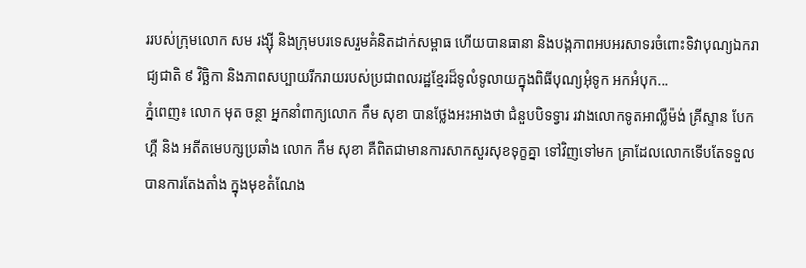ររបស់ក្រុមលោក សម រង្ស៊ី និងក្រុមបរទេសរួមគំនិតដាក់សម្ពាធ ហើយបានធានា និងបង្កភាពអបអរសាទរចំពោះទិវាបុណ្យឯករាជ្យជាតិ ៩ វិច្ឆិកា និងភាពសប្បាយរីករាយរបស់ប្រជាពលរដ្ឋខ្មែរដ៏ទូលំទូលាយក្នុងពិធីបុណ្យអុំទូក អកអំបុក...
ភ្នំពេញ៖ លោក មុត ចន្ថា អ្នកនាំពាក្យលោក កឹម សុខា បានថ្លែងអះអាងថា ជំនួបបិទទ្វារ រវាងលោកទូតអាល្លឺម៉ង់ គ្រីស្ទាន បែកហ្គឺ និង អតីតមេបក្សប្រឆាំង លោក កឹម សុខា គឺពិតជាមានការសាកសួរសុខទុក្ខគ្នា ទៅវិញទៅមក គ្រាដែលលោកទើបតែទទួលបានការតែងតាំង ក្នុងមុខតំណែង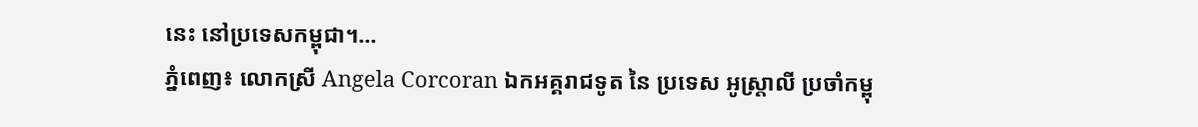នេះ នៅប្រទេសកម្ពុជា។...
ភ្នំពេញ៖ លោកស្រី Angela Corcoran ឯកអគ្គរាជទូត នៃ ប្រទេស អូស្ត្រាលី ប្រចាំកម្ពុ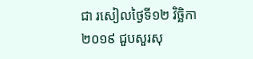ជា រសៀលថ្ងៃទី១២ វិច្ឆិកា ២០១៩ ជួបសួរសុ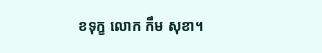ខទុក្ខ លោក កឹម សុខា។